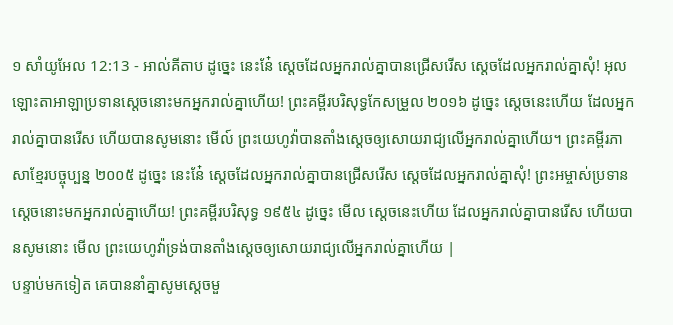១ សាំយូអែល 12:13 - អាល់គីតាប ដូច្នេះ នេះនែ៎ ស្តេចដែលអ្នករាល់គ្នាបានជ្រើសរើស ស្តេចដែលអ្នករាល់គ្នាសុំ! អុលឡោះតាអាឡាប្រទានស្តេចនោះមកអ្នករាល់គ្នាហើយ! ព្រះគម្ពីរបរិសុទ្ធកែសម្រួល ២០១៦ ដូច្នេះ ស្តេចនេះហើយ ដែលអ្នករាល់គ្នាបានរើស ហើយបានសូមនោះ មើល៍ ព្រះយេហូវ៉ាបានតាំងស្តេចឲ្យសោយរាជ្យលើអ្នករាល់គ្នាហើយ។ ព្រះគម្ពីរភាសាខ្មែរបច្ចុប្បន្ន ២០០៥ ដូច្នេះ នេះនែ៎ ស្ដេចដែលអ្នករាល់គ្នាបានជ្រើសរើស ស្ដេចដែលអ្នករាល់គ្នាសុំ! ព្រះអម្ចាស់ប្រទានស្ដេចនោះមកអ្នករាល់គ្នាហើយ! ព្រះគម្ពីរបរិសុទ្ធ ១៩៥៤ ដូច្នេះ មើល ស្តេចនេះហើយ ដែលអ្នករាល់គ្នាបានរើស ហើយបានសូមនោះ មើល ព្រះយេហូវ៉ាទ្រង់បានតាំងស្តេចឲ្យសោយរាជ្យលើអ្នករាល់គ្នាហើយ |
បន្ទាប់មកទៀត គេបាននាំគ្នាសូមស្ដេចមួ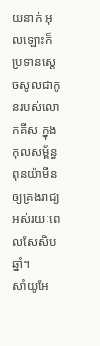យនាក់ អុលឡោះក៏ប្រទានស្តេចសូលជាកូនរបស់លោកគីស ក្នុងកុលសម្ព័ន្ធពុនយ៉ាមីន ឲ្យគ្រងរាជ្យអស់រយៈពេលសែសិបឆ្នាំ។
សាំយូអែ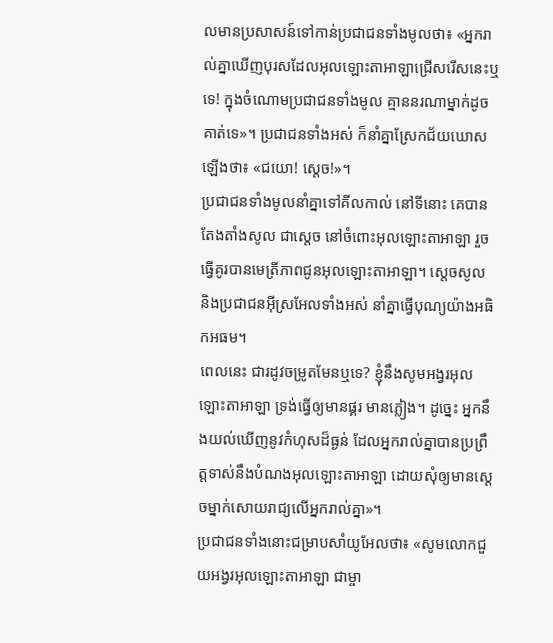លមានប្រសាសន៍ទៅកាន់ប្រជាជនទាំងមូលថា៖ «អ្នករាល់គ្នាឃើញបុរសដែលអុលឡោះតាអាឡាជ្រើសរើសនេះឬទេ! ក្នុងចំណោមប្រជាជនទាំងមូល គ្មាននរណាម្នាក់ដូចគាត់ទេ»។ ប្រជាជនទាំងអស់ ក៏នាំគ្នាស្រែកជ័យឃោសឡើងថា៖ «ជយោ! ស្តេច!»។
ប្រជាជនទាំងមូលនាំគ្នាទៅគីលកាល់ នៅទីនោះ គេបានតែងតាំងសូល ជាស្តេច នៅចំពោះអុលឡោះតាអាឡា រួចធ្វើគូរបានមេត្រីភាពជូនអុលឡោះតាអាឡា។ ស្តេចសូល និងប្រជាជនអ៊ីស្រអែលទាំងអស់ នាំគ្នាធ្វើបុណ្យយ៉ាងអធិកអធម។
ពេលនេះ ជារដូវចម្រូតមែនឬទេ? ខ្ញុំនឹងសូមអង្វរអុលឡោះតាអាឡា ទ្រង់ធ្វើឲ្យមានផ្គរ មានភ្លៀង។ ដូច្នេះ អ្នកនឹងយល់ឃើញនូវកំហុសដ៏ធ្ងន់ ដែលអ្នករាល់គ្នាបានប្រព្រឹត្តទាស់នឹងបំណងអុលឡោះតាអាឡា ដោយសុំឲ្យមានស្តេចម្នាក់សោយរាជ្យលើអ្នករាល់គ្នា»។
ប្រជាជនទាំងនោះជម្រាបសាំយូអែលថា៖ «សូមលោកជួយអង្វរអុលឡោះតាអាឡា ជាម្ចា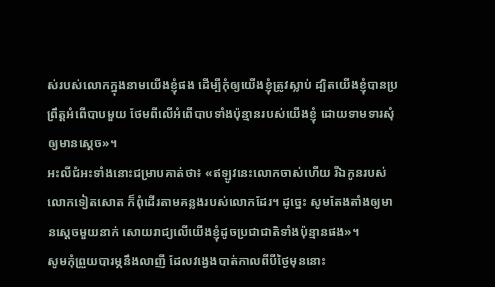ស់របស់លោកក្នុងនាមយើងខ្ញុំផង ដើម្បីកុំឲ្យយើងខ្ញុំត្រូវស្លាប់ ដ្បិតយើងខ្ញុំបានប្រព្រឹត្តអំពើបាបមួយ ថែមពីលើអំពើបាបទាំងប៉ុន្មានរបស់យើងខ្ញុំ ដោយទាមទារសុំឲ្យមានស្តេច»។
អះលីជំអះទាំងនោះជម្រាបគាត់ថា៖ «ឥឡូវនេះលោកចាស់ហើយ រីឯកូនរបស់លោកទៀតសោត ក៏ពុំដើរតាមគន្លងរបស់លោកដែរ។ ដូច្នេះ សូមតែងតាំងឲ្យមានស្តេចមួយនាក់ សោយរាជ្យលើយើងខ្ញុំដូចប្រជាជាតិទាំងប៉ុន្មានផង»។
សូមកុំព្រួយបារម្ភនឹងលាញី ដែលវង្វេងបាត់កាលពីបីថ្ងៃមុននោះ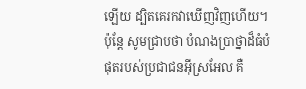ឡើយ ដ្បិតគេរកវាឃើញវិញហើយ។ ប៉ុន្តែ សូមជ្រាបថា បំណងប្រាថ្នាដ៏ធំបំផុតរបស់ប្រជាជនអ៊ីស្រអែល គឺ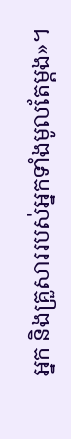អ្នក និងគ្រួសាររបស់អ្នកទាំងមូលតែម្តង»។